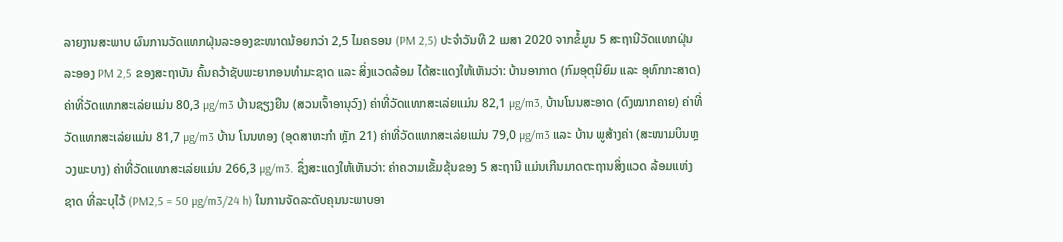ລາຍງານສະພາບ ຜົນການວັດແທກຝຸ່ນລະອອງຂະໜາດນ້ອຍກວ່າ 2,5 ໄມຄຣອນ (PM 2,5) ປະຈໍາວັນທີ 2 ເມສາ 2020 ຈາກຂໍ້ມູນ 5 ສະຖານີວັດແທກຝຸ່ນລະອອງ PM 2,5 ຂອງສະຖາບັນ ຄົ້ນຄວ້າຊັບພະຍາກອນທໍາມະຊາດ ແລະ ສິ່ງແວດລ້ອມ ໄດ້ສະແດງໃຫ້ເຫັນວ່າ: ບ້ານອາກາດ (ກົມອຸຕຸນິຍົມ ແລະ ອຸທົກກະສາດ) ຄ່າທີ່ວັດແທກສະເລ່ຍແມ່ນ 80,3 µg/m3 ບ້ານຊຽງຍືນ (ສວນເຈົ້າອານຸວົງ) ຄ່າທີ່ວັດແທກສະເລ່ຍແມ່ນ 82,1 µg/m3, ບ້ານໂນນສະອາດ (ດົງໝາກຄາຍ) ຄ່າທີ່ວັດແທກສະເລ່ຍແມ່ນ 81,7 µg/m3 ບ້ານ ໂນນທອງ (ອຸດສາຫະກໍາ ຫຼັກ 21) ຄ່າທີ່ວັດແທກສະເລ່ຍແມ່ນ 79,0 µg/m3 ແລະ ບ້ານ ພູສ້າງຄ່າ (ສະໜາມບິນຫຼວງພະບາງ) ຄ່າທີ່ວັດແທກສະເລ່ຍແມ່ນ 266,3 µg/m3. ຊຶ່ງສະແດງໃຫ້ເຫັນວ່າ: ຄ່າຄວາມເຂັ້ມຂຸ້ນຂອງ 5 ສະຖານີ ແມ່ນເກີນມາດຕະຖານສິ່ງແວດ ລ້ອມແຫ່ງຊາດ ທີ່ລະບຸໄວ້ (PM2,5 = 50 µg/m3/24 h) ໃນການຈັດລະດັບຄຸນນະພາບອາ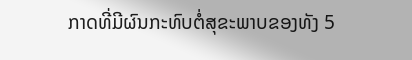ກາດທີ່ມີຜົນກະທົບຕໍ່ສຸຂະພາບຂອງທັງ 5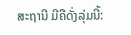ສະຖານີ ມີຄືດັ່ງລຸ່ມນີ້: